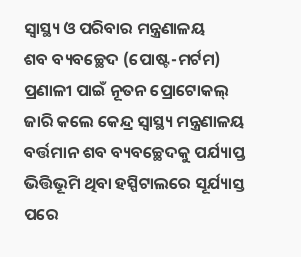ସ୍ୱାସ୍ଥ୍ୟ ଓ ପରିବାର ମନ୍ତ୍ରଣାଳୟ
ଶବ ବ୍ୟବଚ୍ଛେଦ (ପୋଷ୍ଟ-ମର୍ଟମ) ପ୍ରଣାଳୀ ପାଇଁ ନୂତନ ପ୍ରୋଟୋକଲ୍ ଜାରି କଲେ କେନ୍ଦ୍ର ସ୍ୱାସ୍ଥ୍ୟ ମନ୍ତ୍ରଣାଳୟ
ବର୍ତ୍ତମାନ ଶବ ବ୍ୟବଚ୍ଛେଦକୁ ପର୍ଯ୍ୟାପ୍ତ ଭିତ୍ତିଭୂମି ଥିବା ହସ୍ପିଟାଲରେ ସୂର୍ଯ୍ୟାସ୍ତ ପରେ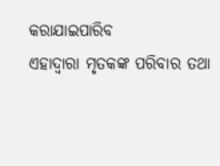କରାଯାଇପାରିବ
ଏହାଦ୍ବାରା ମୃତକଙ୍କ ପରିବାର ତଥା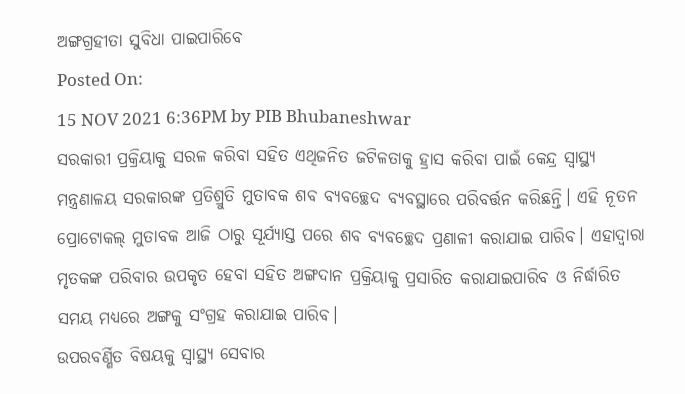ଅଙ୍ଗଗ୍ରହୀତା ସୁବିଧା ପାଇପାରିବେ
Posted On:
15 NOV 2021 6:36PM by PIB Bhubaneshwar
ସରକାରୀ ପ୍ରକ୍ରିୟାକୁ ସରଳ କରିବା ସହିତ ଏଥିଜନିତ ଜଟିଳତାକୁ ହ୍ରାସ କରିବା ପାଇଁ କେନ୍ଦ୍ର ସ୍ୱାସ୍ଥ୍ୟ ମନ୍ତ୍ରଣାଳୟ ସରକାରଙ୍କ ପ୍ରତିଶ୍ରୁତି ମୁତାବକ ଶବ ବ୍ୟବଚ୍ଛେଦ ବ୍ୟବସ୍ଥାରେ ପରିବର୍ତ୍ତନ କରିଛନ୍ତି। ଏହି ନୂତନ ପ୍ରୋଟୋକଲ୍ ମୁତାବକ ଆଜି ଠାରୁ ସୂର୍ଯ୍ୟାସ୍ତ ପରେ ଶବ ବ୍ୟବଚ୍ଛେଦ ପ୍ରଣାଳୀ କରାଯାଇ ପାରିବ। ଏହାଦ୍ବାରା ମୃତକଙ୍କ ପରିବାର ଉପକୃତ ହେବା ସହିତ ଅଙ୍ଗଦାନ ପ୍ରକ୍ରିୟାକୁ ପ୍ରସାରିତ କରାଯାଇପାରିବ ଓ ନିର୍ଦ୍ଧାରିତ ସମୟ ମଧ୍ୟରେ ଅଙ୍ଗକୁ ସଂଗ୍ରହ କରାଯାଇ ପାରିବ।
ଉପରବର୍ଣ୍ଣିତ ବିଷୟକୁ ସ୍ବାସ୍ଥ୍ୟ ସେବାର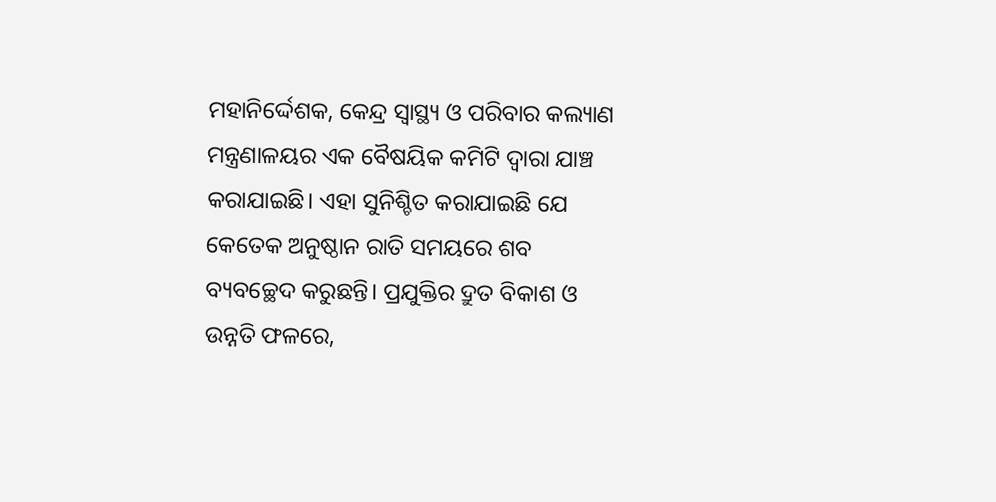ମହାନିର୍ଦ୍ଦେଶକ, କେନ୍ଦ୍ର ସ୍ବାସ୍ଥ୍ୟ ଓ ପରିବାର କଲ୍ୟାଣ ମନ୍ତ୍ରଣାଳୟର ଏକ ବୈଷୟିକ କମିଟି ଦ୍ବାରା ଯାଞ୍ଚ କରାଯାଇଛି। ଏହା ସୁନିଶ୍ଚିତ କରାଯାଇଛି ଯେ କେତେକ ଅନୁଷ୍ଠାନ ରାତି ସମୟରେ ଶବ ବ୍ୟବଚ୍ଛେଦ କରୁଛନ୍ତି। ପ୍ରଯୁକ୍ତିର ଦ୍ରୁତ ବିକାଶ ଓ ଉନ୍ନତି ଫଳରେ,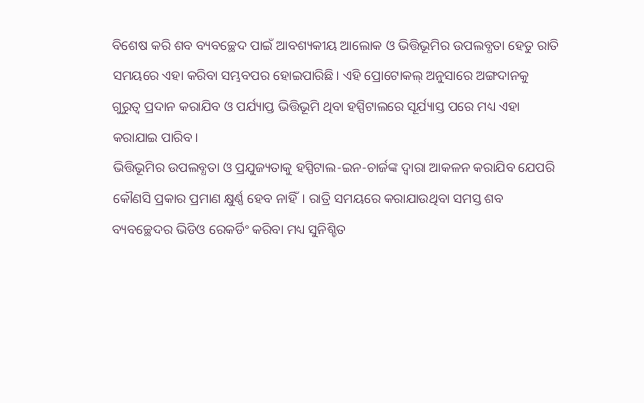ବିଶେଷ କରି ଶବ ବ୍ୟବଚ୍ଛେଦ ପାଇଁ ଆବଶ୍ୟକୀୟ ଆଲୋକ ଓ ଭିତ୍ତିଭୂମିର ଉପଲବ୍ଧତା ହେତୁ ରାତି ସମୟରେ ଏହା କରିବା ସମ୍ଭବପର ହୋଇପାରିଛି। ଏହି ପ୍ରୋଟୋକଲ୍ ଅନୁସାରେ ଅଙ୍ଗଦାନକୁ ଗୁରୁତ୍ବ ପ୍ରଦାନ କରାଯିବ ଓ ପର୍ଯ୍ୟାପ୍ତ ଭିତ୍ତିଭୂମି ଥିବା ହସ୍ପିଟାଲରେ ସୂର୍ଯ୍ୟାସ୍ତ ପରେ ମଧ୍ୟ ଏହା କରାଯାଇ ପାରିବ।
ଭିତ୍ତିଭୂମିର ଉପଲବ୍ଧତା ଓ ପ୍ରଯୁଜ୍ୟତାକୁ ହସ୍ପିଟାଲ-ଇନ-ଚାର୍ଜଙ୍କ ଦ୍ବାରା ଆକଳନ କରାଯିବ ଯେପରି କୌଣସି ପ୍ରକାର ପ୍ରମାଣ କ୍ଷୁର୍ଣ୍ଣ ହେବ ନାହିଁ। ରାତ୍ରି ସମୟରେ କରାଯାଉଥିବା ସମସ୍ତ ଶବ ବ୍ୟବଚ୍ଛେଦର ଭିଡିଓ ରେକର୍ଡିଂ କରିବା ମଧ୍ୟ ସୁନିଶ୍ଚିତ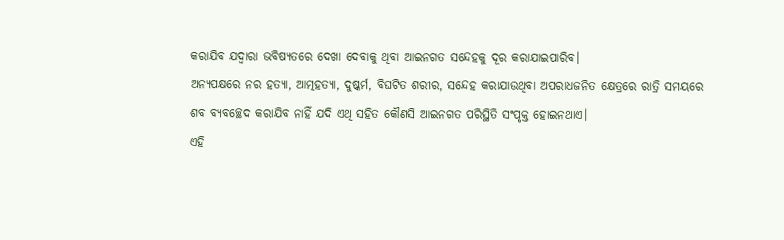କରାଯିବ ଯଦ୍ବାରା ଭବିଷ୍ୟତରେ ଦେଖା ଦେବାକୁ ଥିବା ଆଇନଗତ ସନ୍ଦେହକୁ ଦୂର କରାଯାଇପାରିବ।
ଅନ୍ୟପକ୍ଷରେ ନର ହତ୍ୟା, ଆତ୍ମହତ୍ୟା, ଦୁଷ୍କର୍ମ, ବିଘଟିତ ଶରୀର, ସନ୍ଦେହ କରାଯାଉଥିବା ଅପରାଧଜନିତ କ୍ଷେତ୍ରରେ ରାତ୍ରି ସମୟରେ ଶବ ବ୍ୟବଚ୍ଛେଦ କରାଯିବ ନାହିଁ ଯଦି ଏଥି ସହିତ କୌଣସି ଆଇନଗତ ପରିସ୍ଥିତି ସଂପୃକ୍ତ ହୋଇନଥାଏ।
ଏହି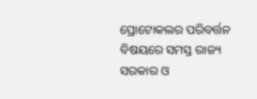ପ୍ରୋଟୋକଲର ପରିବର୍ତ୍ତନ ବିଷୟରେ ସମସ୍ତ ରାଜ୍ୟ ସରକାର ଓ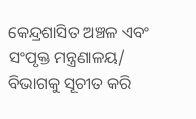କେନ୍ଦ୍ରଶାସିତ ଅଞ୍ଚଳ ଏବଂ ସଂପୃକ୍ତ ମନ୍ତ୍ରଣାଳୟ/ ବିଭାଗକୁ ସୂଚୀତ କରି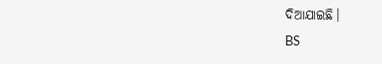ଦିଆଯାଇଛି।
BS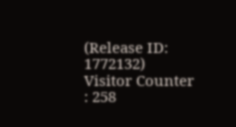(Release ID: 1772132)
Visitor Counter : 258